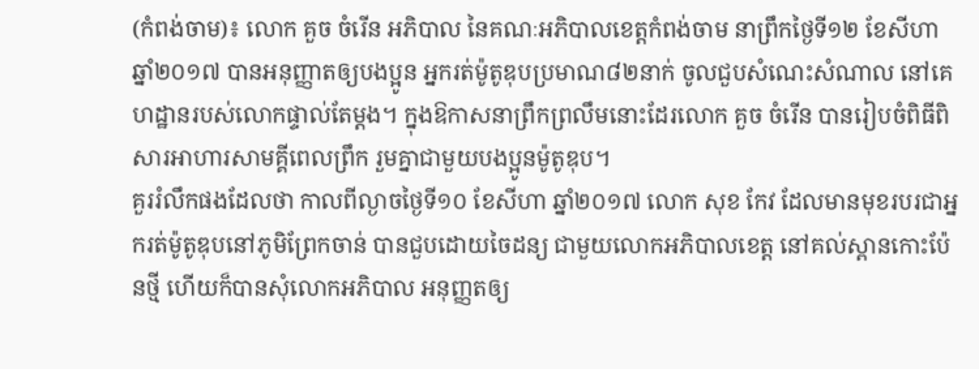(កំពង់ចាម)៖ លោក គួច ចំរើន អភិបាល នៃគណៈអភិបាលខេត្តកំពង់ចាម នាព្រឹកថ្ងៃទី១២ ខែសីហា ឆ្នាំ២០១៧ បានអនុញ្ញាតឲ្យបងប្អូន អ្នករត់ម៉ូតូឌុបប្រមាណ៨២នាក់ ចូលជួបសំណេះសំណាល នៅគេហដ្ឋានរបស់លោកផ្ទាល់តែម្តង។ ក្នុងឱកាសនាព្រឹកព្រលឹមនោះដែរលោក គួច ចំរើន បានរៀបចំពិធីពិសារអាហារសាមគ្គីពេលព្រឹក រួមគ្នាជាមួយបងប្អូនម៉ូតូឌុប។
គួររំលឹកផងដែលថា កាលពីល្ងាចថ្ងៃទី១០ ខែសីហា ឆ្នាំ២០១៧ លោក សុខ កែវ ដែលមានមុខរបរជាអ្នករត់ម៉ូតូឌុបនៅភូមិព្រែកចាន់ បានជួបដោយចៃដន្យ ជាមួយលោកអភិបាលខេត្ត នៅគល់ស្ពានកោះប៉ែនថ្មី ហើយក៏បានសុំលោកអភិបាល អនុញ្ញតឲ្យ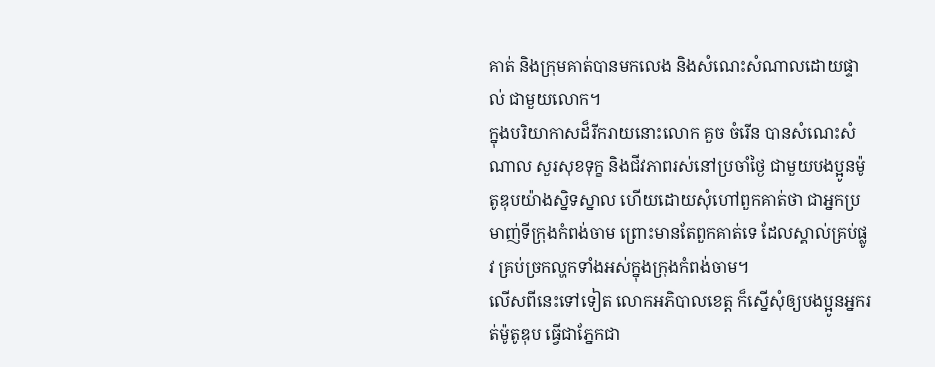គាត់ និងក្រុមគាត់បានមកលេង និងសំណេះសំណាលដោយផ្ទាល់ ជាមួយលោក។
ក្នុងបរិយាកាសដ៏រីករាយនោះលោក គួច ចំរើន បានសំណេះសំណាល សួរសុខទុក្ខ និងជីវភាពរស់នៅប្រចាំថ្ងៃ ជាមួយបងប្អូនម៉ូតូឌុបយ៉ាងស្និទស្នាល ហើយដោយសុំហៅពួកគាត់ថា ជាអ្នកប្រមាញ់ទីក្រុងកំពង់ចាម ព្រោះមានតែពួកគាត់ទេ ដែលស្គាល់គ្រប់ផ្លូវ គ្រប់ច្រកល្ហកទាំងអស់ក្នុងក្រុងកំពង់ចាម។
លើសពីនេះទៅទៀត លោកអភិបាលខេត្ត ក៏ស្នើសុំឲ្យបងប្អូនអ្នករត់ម៉ូតូឌុប ធ្វើជាភ្នែកជា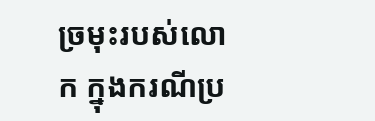ច្រមុះរបស់លោក ក្នុងករណីប្រ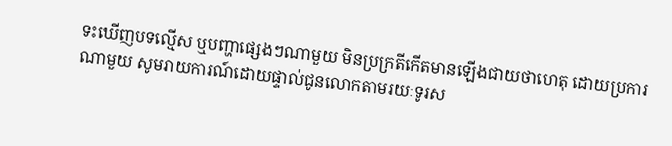ទះឃើញបទល្មើស ឬបញ្ហាផ្សេងៗណាមួយ មិនប្រក្រតីកើតមានឡើងជាយថាហេតុ ដោយប្រការណាមួយ សូមរាយការណ៍ដោយផ្ទាល់ជូនលោកតាមរយៈទូរស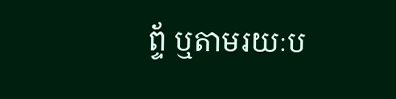ព្ទ័ ឬតាមរយៈប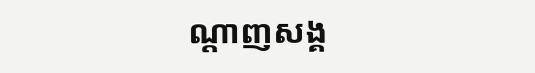ណ្តាញសង្គ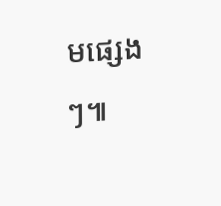មផ្សេងៗ៕